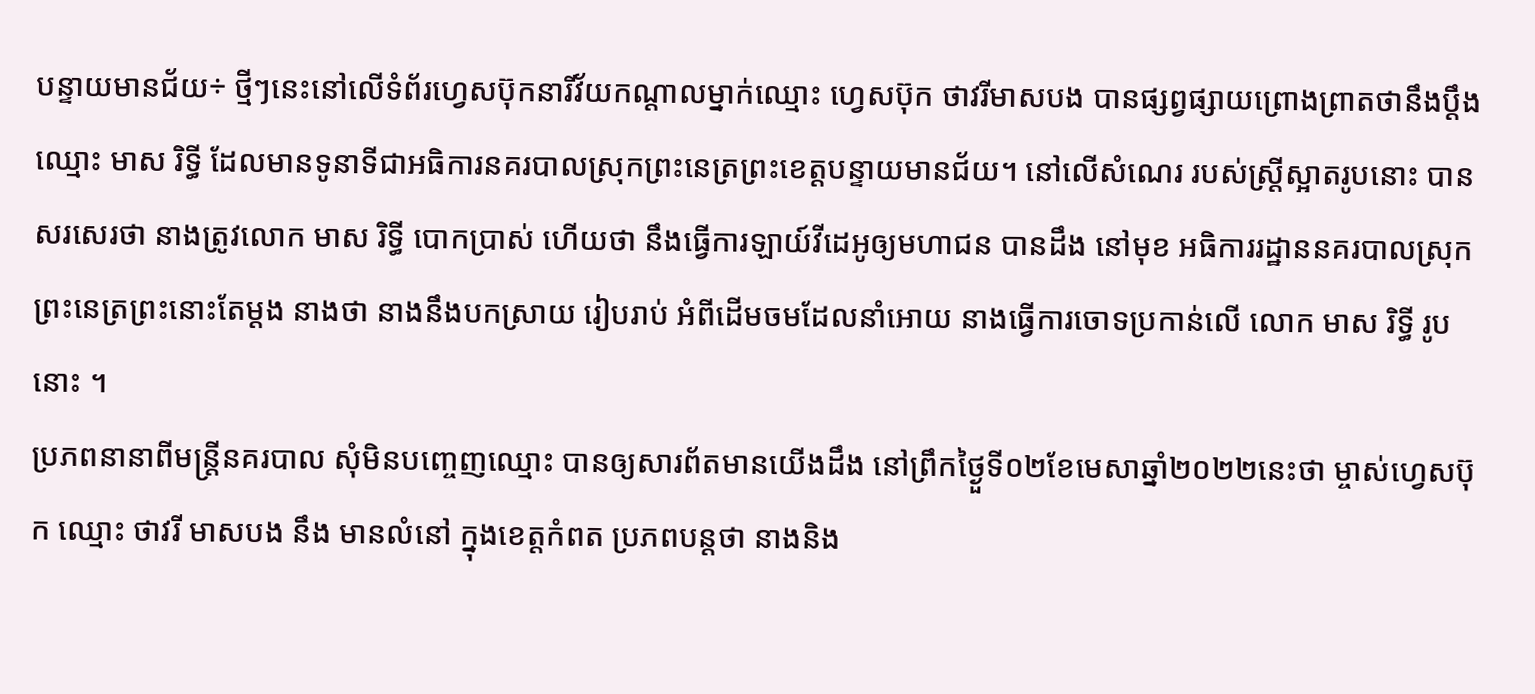បន្ទាយមានជ័យ÷ ថ្មីៗនេះនៅលើទំព័រហ្វេសប៊ុកនារីវ័យកណ្តាលម្នាក់ឈ្មោះ ហ្វេសប៊ុក ថាវរីមាសបង បានផ្សព្វផ្សាយព្រោងព្រាតថានឹងប្តឹងឈ្មោះ មាស រិទ្ធី ដែលមានទូនាទីជាអធិការនគរបាលស្រុកព្រះនេត្រព្រះខេត្តបន្ទាយមានជ័យ។ នៅលើសំណេរ របស់ស្ត្រីស្អាតរូបនោះ បានសរសេរថា នាងត្រូវលោក មាស រិទ្ធី បោកប្រាស់ ហើយថា នឹងធ្វើការឡាយ៍វីដេអូឲ្យមហាជន បានដឹង នៅមុខ អធិការរដ្ឋាននគរបាលស្រុក ព្រះនេត្រព្រះនោះតែម្តង នាងថា នាងនឹងបកស្រាយ រៀបរាប់ អំពីដើមចមដែលនាំអោយ នាងធ្វើការចោទប្រកាន់លើ លោក មាស រិទ្ធី រូបនោះ ។
ប្រភពនានាពីមន្ត្រីនគរបាល សុំមិនបញ្ចេញឈ្មោះ បានឲ្យសារព័តមានយើងដឹង នៅព្រឹកថ្ងៃួទី០២ខែមេសាឆ្នាំ២០២២នេះថា ម្ចាស់ហ្វេសប៊ុក ឈ្មោះ ថាវរី មាសបង នឹង មានលំនៅ ក្នុងខេត្តកំពត ប្រភពបន្តថា នាងនិង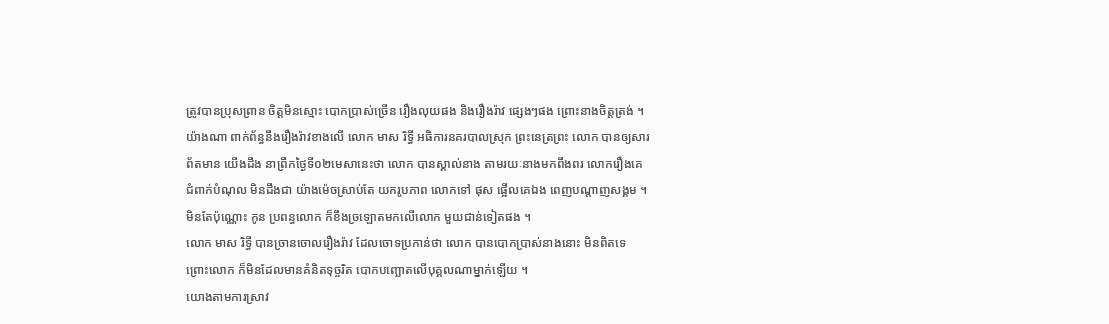ត្រូវបានប្រុសព្រាន ចិត្តមិនស្មោះ បោកប្រាស់ច្រើន រឿងលុយផង និងរឿងរ៉ាវ ផ្សេងៗផង ព្រោះនាងចិត្តត្រង់ ។
យ៉ាងណា ពាក់ព័ន្ធនឹងរឿងរ៉ាវខាងលើ លោក មាស រិទ្ធី អធិការនគរបាលស្រុក ព្រះនេត្រព្រះ លោក បានឲ្យសារព័តមាន យើងដឹង នាព្រឹកថ្ងៃទី០២មេសានេះថា លោក បានស្គាល់នាង តាមរយៈនាងមកពឹងពរ លោករឿងគេ ជំពាក់បំណុល មិនដឹងជា យ៉ាងម៉េចស្រាប់តែ យករូបភាព លោកទៅ ផុស ផ្អើលគេឯង ពេញបណ្ដាញសង្គម ។ មិនតែប៉ុណ្ណោះ កូន ប្រពន្ធលោក ក៏ខឹងច្រឡោតមកលើលោក មួយជាន់ទៀតផង ។
លោក មាស រិទ្ធី បានច្រានចោលរឿងរ៉ាវ ដែលចោទប្រកាន់ថា លោក បានបោកប្រាស់នាងនោះ មិនពិតទេ ព្រោះលោក ក៏មិនដែលមានគំនិតទុច្ចរិត បោកបញ្ឆោតលើបុគ្គលណាម្នាក់ឡើយ ។
យោងតាមការស្រាវ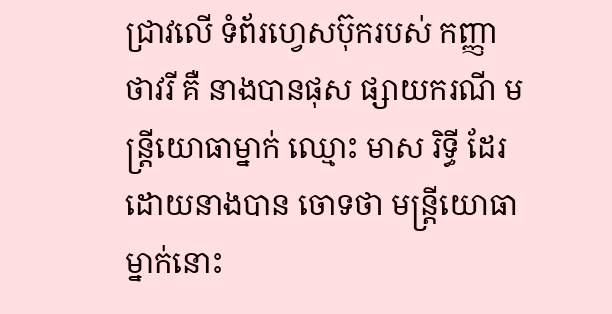ជ្រាវលើ ទំព័រហ្វេសប៊ុករបស់ កញ្ញា ថាវរី គឺ នាងបានផុស ផ្សាយករណី មន្ត្រីយោធាម្នាក់ ឈ្មោះ មាស រិទ្ធី ដែរ ដោយនាងបាន ចោទថា មន្ត្រីយោធាម្នាក់នោះ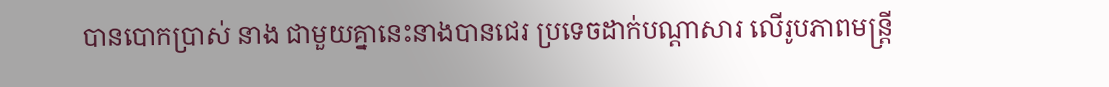បានបោកប្រាស់ នាង ជាមួយគ្នានេះនាងបានជេរ ប្រទេចដាក់បណ្តាសារ លើរូបភាពមន្ត្រី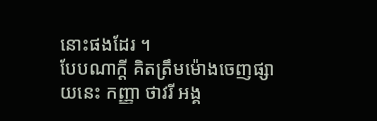នោះផងដែរ ។
បែបណាក្តី គិតត្រឹមម៉ោងចេញផ្សាយនេះ កញ្ញា ថាវរី អង្គ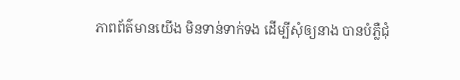ភាពព័ត៌មានយើង មិនទាន់ទាក់ទង ដើម្បីសុំឲ្យនាង បានបំភ្លឺជុំ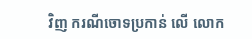វិញ ករណីចោទប្រកាន់ លើ លោក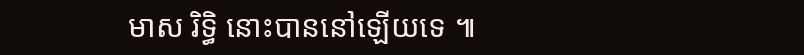មាស រិទ្ធិ នោះបាននៅឡើយទេ ៕